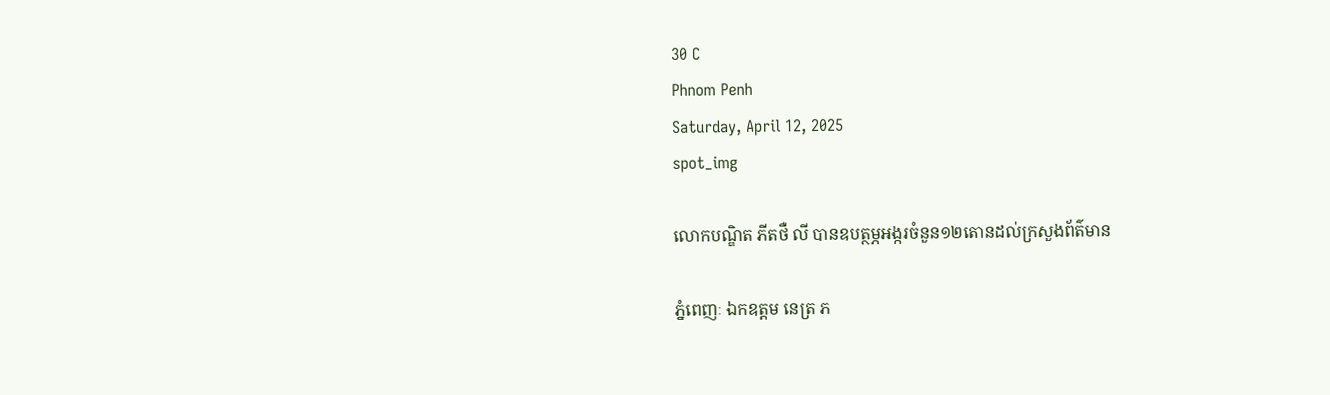30 C
Phnom Penh
Saturday, April 12, 2025
spot_img

លោកបណ្ឌិត ភីតថឺ លី បានឧបត្ថម្ភអង្ករចំនួន១២តោនដល់ក្រសួងព័ត៌មាន

ភ្នំពេញៈ ឯកឧត្តម នេត្រ ភ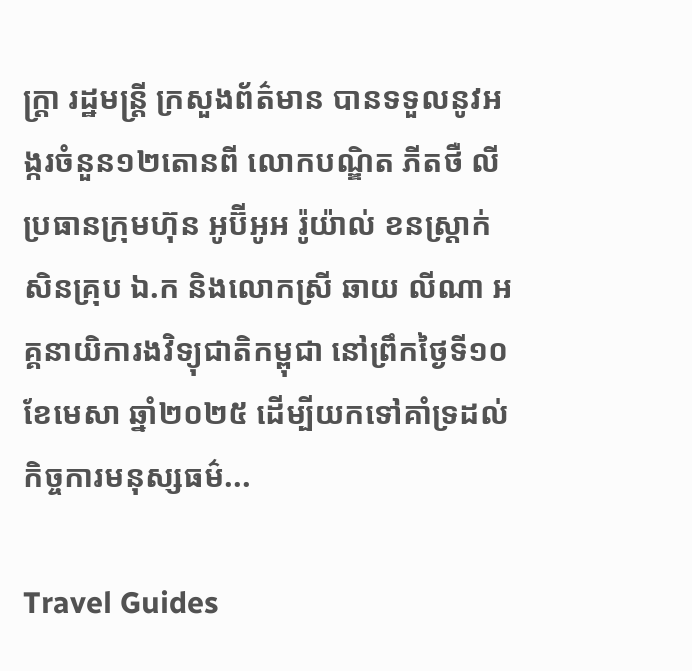ក្ត្រា រដ្ឋមន្ត្រី ក្រសួងព័ត៌មាន បានទទួលនូវអង្ករចំនួន១២តោនពី លោកបណ្ឌិត ភីតថឺ លី ប្រធានក្រុមហ៊ុន អូប៊ីអូអ រ៉ូយ៉ាល់ ខនស្រ្តាក់សិនគ្រុប ឯ.ក និងលោកស្រី ឆាយ លីណា អគ្គនាយិការងវិទ្យុជាតិកម្ពុជា នៅព្រឹកថ្ងៃទី១០ ខែមេសា ឆ្នាំ២០២៥ ដើម្បីយកទៅគាំទ្រដល់ កិច្ចការមនុស្សធម៌...

Travel Guides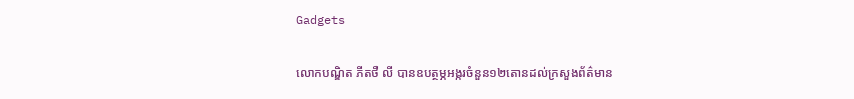Gadgets

លោកបណ្ឌិត ភីតថឺ លី បានឧបត្ថម្ភអង្ករចំនួន១២តោនដល់ក្រសួងព័ត៌មាន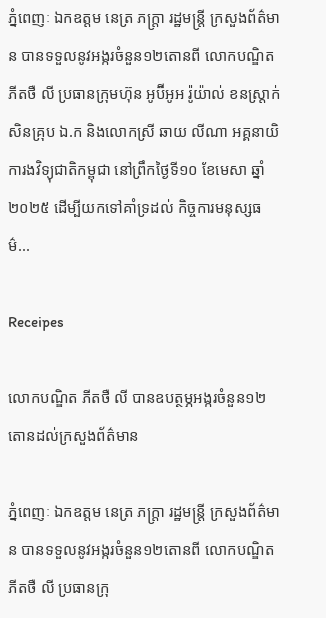ភ្នំពេញៈ ឯកឧត្តម នេត្រ ភក្ត្រា រដ្ឋមន្ត្រី ក្រសួងព័ត៌មាន បានទទួលនូវអង្ករចំនួន១២តោនពី លោកបណ្ឌិត ភីតថឺ លី ប្រធានក្រុមហ៊ុន អូប៊ីអូអ រ៉ូយ៉ាល់ ខនស្រ្តាក់សិនគ្រុប ឯ.ក និងលោកស្រី ឆាយ លីណា អគ្គនាយិការងវិទ្យុជាតិកម្ពុជា នៅព្រឹកថ្ងៃទី១០ ខែមេសា ឆ្នាំ២០២៥ ដើម្បីយកទៅគាំទ្រដល់ កិច្ចការមនុស្សធម៌...

Receipes

លោកបណ្ឌិត ភីតថឺ លី បានឧបត្ថម្ភអង្ករចំនួន១២តោនដល់ក្រសួងព័ត៌មាន

ភ្នំពេញៈ ឯកឧត្តម នេត្រ ភក្ត្រា រដ្ឋមន្ត្រី ក្រសួងព័ត៌មាន បានទទួលនូវអង្ករចំនួន១២តោនពី លោកបណ្ឌិត ភីតថឺ លី ប្រធានក្រុ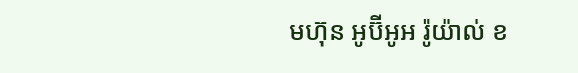មហ៊ុន អូប៊ីអូអ រ៉ូយ៉ាល់ ខ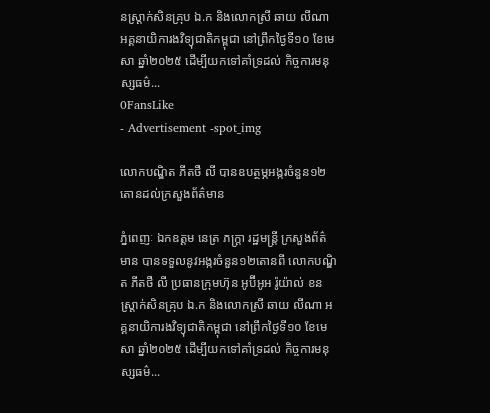នស្រ្តាក់សិនគ្រុប ឯ.ក និងលោកស្រី ឆាយ លីណា អគ្គនាយិការងវិទ្យុជាតិកម្ពុជា នៅព្រឹកថ្ងៃទី១០ ខែមេសា ឆ្នាំ២០២៥ ដើម្បីយកទៅគាំទ្រដល់ កិច្ចការមនុស្សធម៌...
0FansLike
- Advertisement -spot_img

លោកបណ្ឌិត ភីតថឺ លី បានឧបត្ថម្ភអង្ករចំនួន១២តោនដល់ក្រសួងព័ត៌មាន

ភ្នំពេញៈ ឯកឧត្តម នេត្រ ភក្ត្រា រដ្ឋមន្ត្រី ក្រសួងព័ត៌មាន បានទទួលនូវអង្ករចំនួន១២តោនពី លោកបណ្ឌិត ភីតថឺ លី ប្រធានក្រុមហ៊ុន អូប៊ីអូអ រ៉ូយ៉ាល់ ខនស្រ្តាក់សិនគ្រុប ឯ.ក និងលោកស្រី ឆាយ លីណា អគ្គនាយិការងវិទ្យុជាតិកម្ពុជា នៅព្រឹកថ្ងៃទី១០ ខែមេសា ឆ្នាំ២០២៥ ដើម្បីយកទៅគាំទ្រដល់ កិច្ចការមនុស្សធម៌...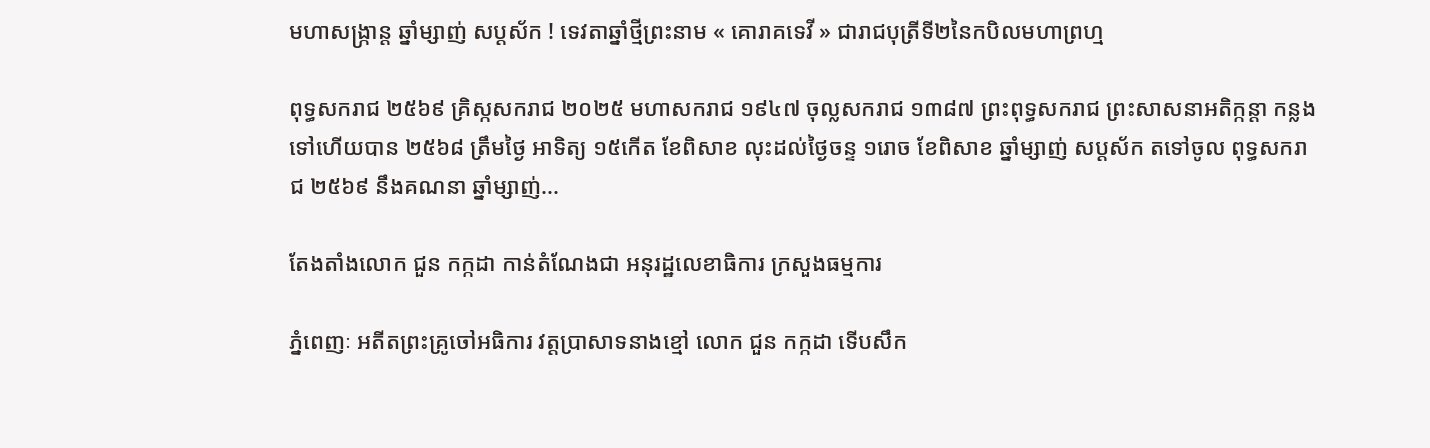មហាសង្ក្រាន្ត ឆ្នាំម្សាញ់ សប្ដស័ក ! ទេវតាឆ្នាំថ្មីព្រះនាម « គោរាគទេវី » ជារាជបុត្រីទី២នៃកបិលមហាព្រហ្ម

ពុទ្ធសករាជ ២៥៦៩ គ្រិស្កសករាជ ២០២៥ មហាសករាជ ១៩៤៧ ចុល្លសករាជ ១៣៨៧ ព្រះពុទ្ធសករាជ ព្រះសាសនាអតិក្កន្តា កន្លងទៅហើយបាន ២៥៦៨ ត្រឹមថ្ងៃ អាទិត្យ ១៥កើត ខែពិសាខ លុះដល់ថ្ងៃចន្ទ ១រោច ខែពិសាខ ឆ្នាំម្សាញ់ សប្ដស័ក តទៅចូល ពុទ្ធសករាជ ២៥៦៩ នឹងគណនា ឆ្នាំម្សាញ់...

តែងតាំងលោក ជួន កក្កដា កាន់តំណែងជា អនុរដ្ឋលេខាធិការ ក្រសួងធម្មការ

ភ្នំពេញៈ អតីតព្រះគ្រូចៅអធិការ វត្តប្រាសាទនាងខ្មៅ លោក ជួន កក្កដា ទើបសឹក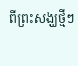ពីព្រះសង្ឃថ្មីៗ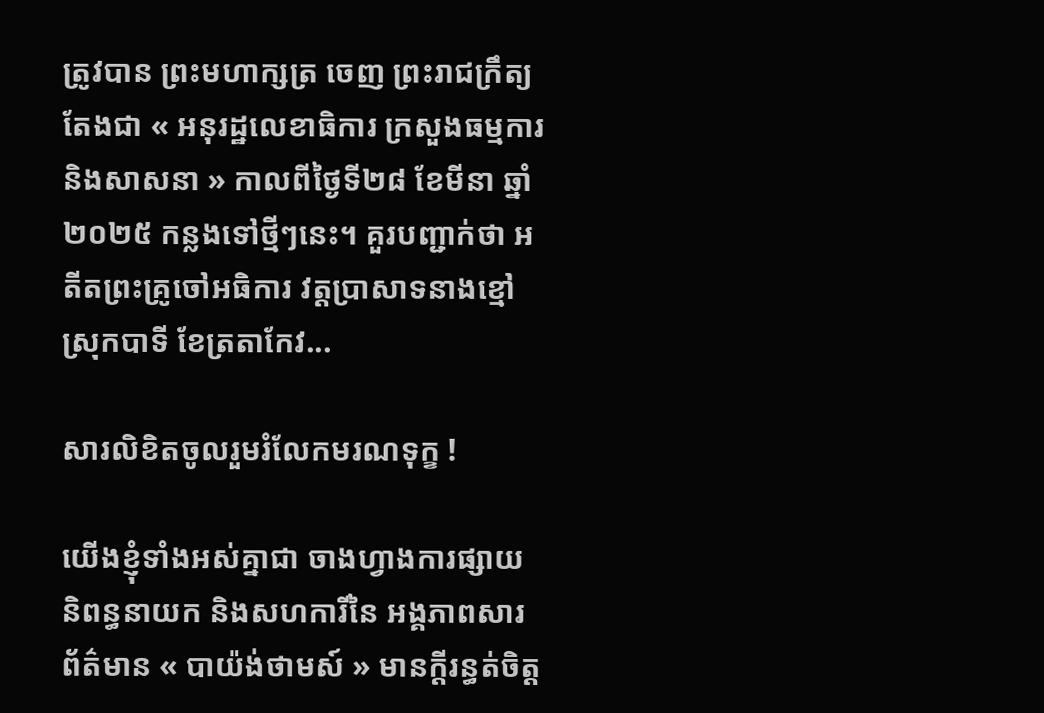ត្រូវបាន ព្រះមហាក្សត្រ ចេញ ព្រះរាជក្រឹត្យ តែងជា « អនុរដ្ឋលេខាធិការ ក្រសួងធម្មការ និងសាសនា » កាលពីថ្ងៃទី២៨ ខែមីនា ឆ្នាំ២០២៥ កន្លងទៅថ្មីៗនេះ។ គួរបញ្ជាក់ថា អតីតព្រះគ្រូចៅអធិការ វត្តប្រាសាទនាងខ្មៅ ស្រុកបាទី ខែត្រតាកែវ...

សារលិខិតចូលរួមរំលែកមរណទុក្ខ !

យើងខ្ញុំទាំងអស់គ្នាជា ចាងហ្វាងការផ្សាយ និពន្ធនាយក និងសហការីនៃ អង្គភាពសារព័ត៌មាន « បាយ៉ង់ថាមស៍ » មានក្ដីរន្ធត់ចិត្ត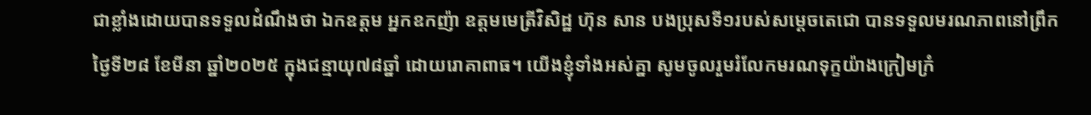ជាខ្លាំងដោយបានទទួលដំណឹងថា ឯកឧត្តម អ្នកឧកញ៉ា ឧត្តមមេត្រីវិសិដ្ឋ ហ៊ុន សាន បងប្រុសទី១របស់សម្ដេចតេជោ បានទទួលមរណភាពនៅព្រឹកថ្ងៃទី២៨ ខែមីនា ឆ្នាំ២០២៥ ក្នុងជន្មាយុ៧៨ឆ្នាំ ដោយរោគាពាធ។ យើងខ្ញុំទាំងអស់គ្នា សូមចូលរួមរំលែកមរណទុក្ខយ៉ាងក្រៀមក្រំ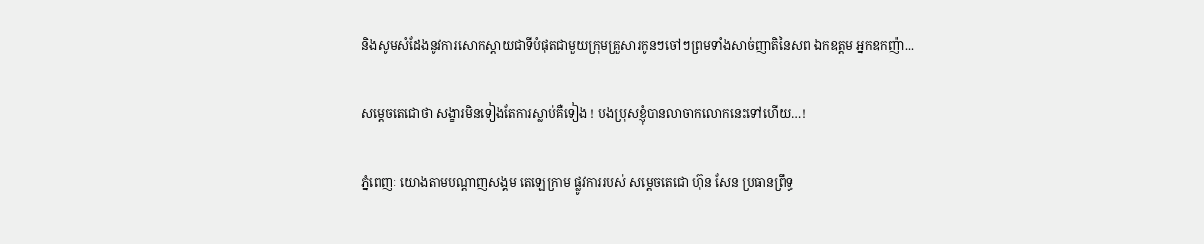និងសូមសំដែងនូវការសោកស្ដាយជាទីបំផុតជាមួយក្រុមគ្រួសារកូនៗចៅៗព្រមទាំងសាច់ញាតិនៃសព ឯកឧត្តម អ្នកឧកញ៉ា...

សម្ដេចតេជោថា សង្ខារមិនទៀងតែការស្លាប់គឺទៀង ! បងប្រុសខ្ញុំបានលាចាកលោកនេះទៅហើយ…!

ភ្នំពេញៈ យោងតាមបណ្ដាញសង្គម តេឡេក្រាម ផ្លូវការរបស់ សម្ដេចតេជោ ហ៊ុន សែន ប្រធានព្រឹទ្ធ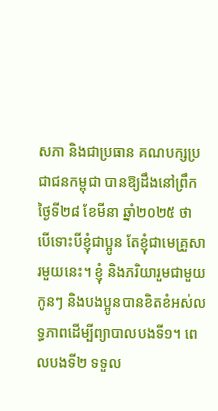សភា និងជាប្រធាន គណបក្សប្រជាជនកម្ពុជា បានឱ្យដឹងនៅព្រឹកថ្ងៃទី២៨ ខែមីនា ឆ្នាំ២០២៥ ថា បើទោះបីខ្ញុំជាប្អូន តែខ្ញុំជាមេគ្រួសារមួយនេះ។ ខ្ញុំ និងភរិយារួមជាមួយកូនៗ និងបងប្អូនបានខិតខំអស់លទ្ធភាពដើម្បីព្យាបាលបងទី១។ ពេលបងទី២ ទទួល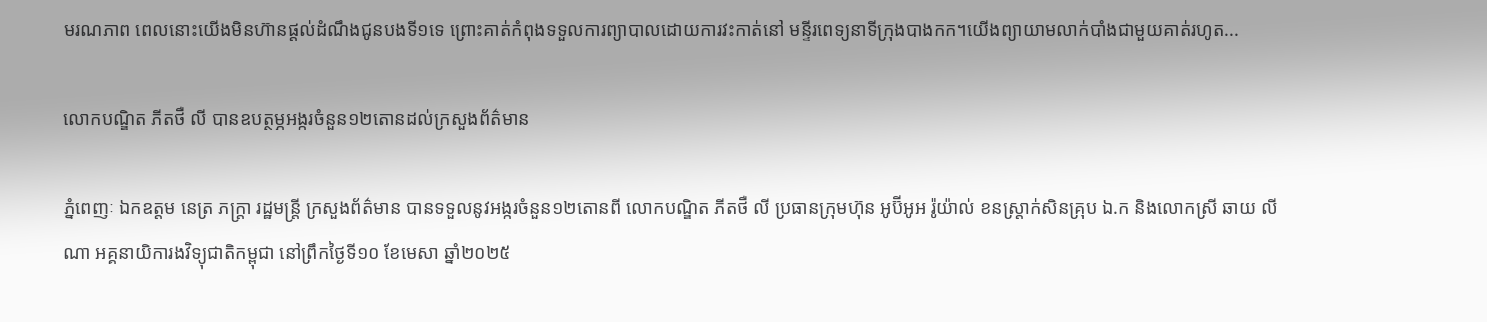មរណភាព ពេលនោះយើងមិនហ៊ានផ្តល់ដំណឹងជូនបងទី១ទេ ព្រោះគាត់កំពុងទទួលការព្យាបាលដោយការវះកាត់នៅ មន្ទីរពេទ្យនាទីក្រុងបាងកក។យើងព្យាយាមលាក់បាំងជាមួយគាត់រហូត...

លោកបណ្ឌិត ភីតថឺ លី បានឧបត្ថម្ភអង្ករចំនួន១២តោនដល់ក្រសួងព័ត៌មាន

ភ្នំពេញៈ ឯកឧត្តម នេត្រ ភក្ត្រា រដ្ឋមន្ត្រី ក្រសួងព័ត៌មាន បានទទួលនូវអង្ករចំនួន១២តោនពី លោកបណ្ឌិត ភីតថឺ លី ប្រធានក្រុមហ៊ុន អូប៊ីអូអ រ៉ូយ៉ាល់ ខនស្រ្តាក់សិនគ្រុប ឯ.ក និងលោកស្រី ឆាយ លីណា អគ្គនាយិការងវិទ្យុជាតិកម្ពុជា នៅព្រឹកថ្ងៃទី១០ ខែមេសា ឆ្នាំ២០២៥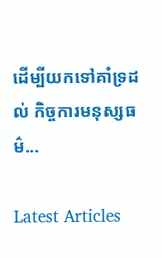ដើម្បីយកទៅគាំទ្រដល់ កិច្ចការមនុស្សធម៌...

Latest Articles